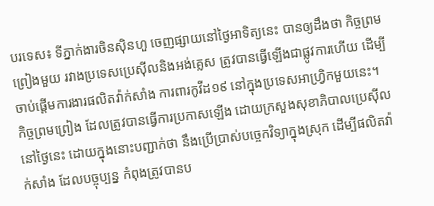បរទេស៖ ទីភ្នាក់ងារចិនស៊ិនហួ ចេញផ្សាយនៅថ្ងៃអាទិត្យនេះ បានឲ្យដឹងថា កិច្ចព្រមព្រៀងមួយ រវាងប្រទេសប្រេស៊ីលនិងអង់គ្លេស ត្រូវបានធ្វើឡើងជាផ្លូវការហើយ ដើម្បីចាប់ផ្តើមការងារផលិតវ៉ាក់សាំង ការពារកូវីដ១៩ នៅក្នុងប្រទេសអាហ្វ្រិកមួយនេះ។
កិច្ចព្រមព្រៀង ដែលត្រូវបានធ្វើការប្រកាសឡើង ដោយក្រសួងសុខាភិបាលប្រេស៊ីលនៅថ្ងៃនេះ ដោយក្នុងនោះបញ្ជាក់ថា នឹងប្រើប្រាស់បច្ចេកវិទ្យាក្នុងស្រុក ដើម្បីផលិតវ៉ាក់សាំង ដែលបច្ចុប្បន្ន កំពុងត្រូវបានប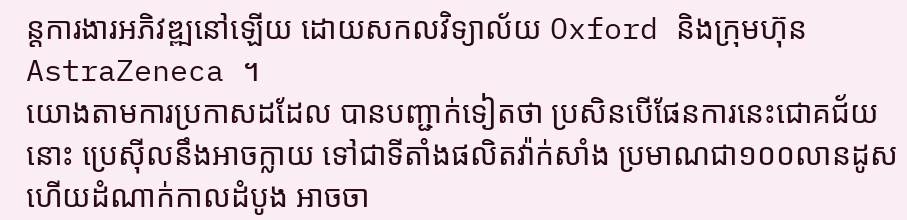ន្តការងារអភិវឌ្ឍនៅឡើយ ដោយសកលវិទ្យាល័យ Oxford និងក្រុមហ៊ុន AstraZeneca ។
យោងតាមការប្រកាសដដែល បានបញ្ជាក់ទៀតថា ប្រសិនបើផែនការនេះជោគជ័យនោះ ប្រេស៊ីលនឹងអាចក្លាយ ទៅជាទីតាំងផលិតវ៉ាក់សាំង ប្រមាណជា១០០លានដូស ហើយដំណាក់កាលដំបូង អាចចា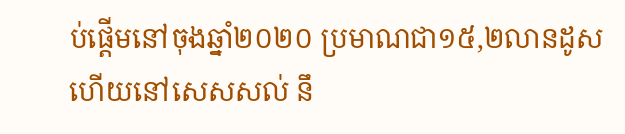ប់ផ្តើមនៅចុងឆ្នាំ២០២០ ប្រមាណជា១៥,២លានដូស ហើយនៅសេសសល់ នឹ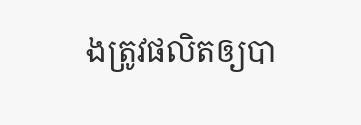ងត្រូវផលិតឲ្យបា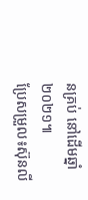នគ្រប់ នៅដើមឆ្នាំ២០២១៕
ប្រែសម្រួល៖ស៊ុនលី